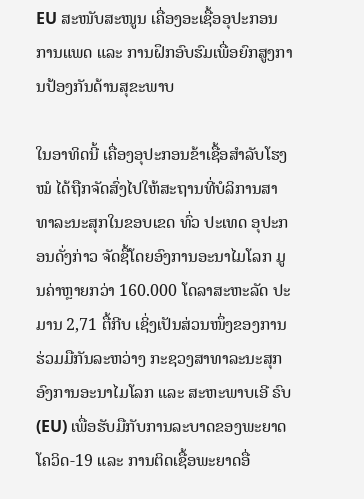EU ສະໜັບສະໜູນ ເຄື່ອງອະເຊື້ອອຸປະກອນການແພດ ແລະ ການຝຶກອົບຮົມເພື່ອຍົກສູງການປ້ອງກັນດ້ານສຸຂະພາບ

ໃນອາທິດນີ້ ເຄື່ອງອຸປະກອນຂ້າເຊື້ອສໍາລັບໂຮງໝໍ ໄດ້ຖືກຈັດສົ່ງໄປໃຫ້ສະຖານທີ່ບໍລິການສາທາລະນະສຸກໃນຂອບເຂດ ທົ່ວ ປະເທດ ອຸປະກອນດັ່ງກ່າວ ຈັດຊື້ໂດຍອົງການອະນາໄມໂລກ ມູນຄ່າຫຼາຍກວ່າ 160.000 ໂດລາສະຫະລັດ ປະມານ 2,71 ຕື້ກີບ ເຊິ່ງເປັນສ່ວນໜຶ່ງຂອງການຮ່ວມມືກັນລະຫວ່າງ ກະຊວງສາທາລະນະສຸກ ອົງການອະນາໄມໂລກ ແລະ ສະຫະພາບເອີ ຣົບ (EU) ເພື່ອຮັບມືກັບການລະບາດຂອງພະຍາດໂຄວິດ-19 ແລະ ການຕິດເຊື້ອພະຍາດອື່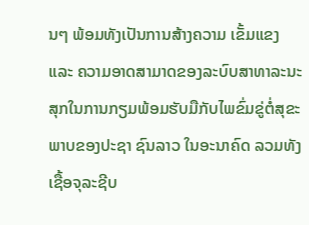ນໆ ພ້ອມທັງເປັນການສ້າງຄວາມ ເຂັ້ມແຂງ ແລະ ຄວາມອາດສາມາດຂອງລະບົບສາທາລະນະສຸກໃນການກຽມພ້ອມຮັບມືກັບໄພຂົ່ມຂູ່ຕໍ່ສຸຂະພາບຂອງປະຊາ ຊົນລາວ ໃນອະນາຄົດ ລວມທັງເຊື້ອຈຸລະຊີບ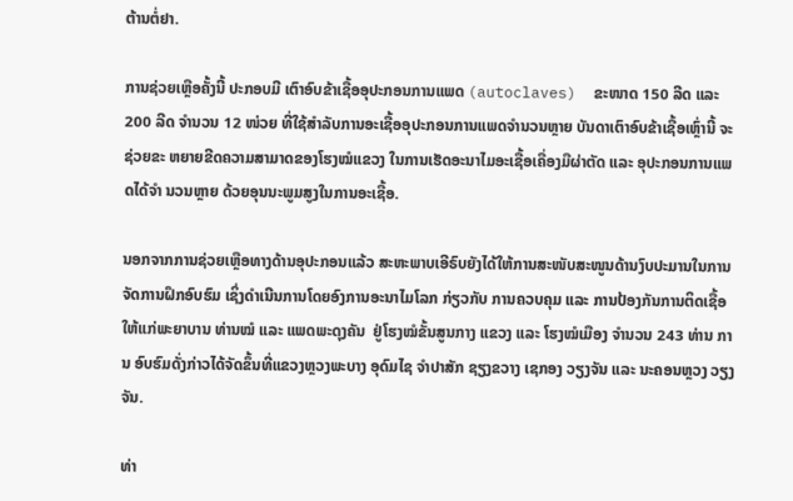ຕ້ານຕໍ່ຢາ.

ການຊ່ວຍເຫຼືອຄັ້ງນີ້ ປະກອບມີ ເຕົາອົບຂ້າເຊື້ອອຸປະກອນການແພດ (autoclaves)  ຂະໜາດ 150 ລີດ ແລະ 200 ລີດ ຈໍານວນ 12 ໜ່ວຍ ທີ່ໃຊ້ສໍາລັບການອະເຊື້ອອຸປະກອນການແພດຈຳນວນຫຼາຍ ບັນດາເຕົາອົບຂ້າເຊື້ອເຫຼົ່ານີ້ ຈະຊ່ວຍຂະ ຫຍາຍຂີດຄວາມສາມາດຂອງໂຮງໝໍແຂວງ ໃນການເຮັດອະນາໄມອະເຊື້ອເຄື່ອງມືຜ່າຕັດ ແລະ ອຸປະກອນການແພດໄດ້ຈຳ ນວນຫຼາຍ ດ້ວຍອຸນນະພູມສູງໃນການອະເຊື້ອ.

ນອກຈາກການຊ່ວຍເຫຼືອທາງດ້ານອຸປະກອນແລ້ວ ສະຫະພາບເອີຣົບຍັງໄດ້ໃຫ້ການສະໜັບສະໜູນດ້ານງົບປະມານໃນການຈັດການຝຶກອົບຮົມ ເຊິ່ງດຳເນີນການໂດຍອົງການອະນາໄມໂລກ ກ່ຽວກັບ ການຄວບຄຸມ ແລະ ການປ້ອງກັນການຕິດເຊື້ອ ໃຫ້ແກ່ພະຍາບານ ທ່ານໝໍ ແລະ ແພດພະດຸງຄັນ  ຢູ່ໂຮງໝໍຂັ້ນສູນກາງ ແຂວງ ແລະ ໂຮງໝໍເມືອງ ຈຳນວນ 243 ທ່ານ ການ ອົບຮົມດັ່ງກ່າວໄດ້ຈັດຂຶ້ນທີ່ແຂວງຫຼວງພະບາງ ອຸດົມໄຊ ຈຳປາສັກ ຊຽງຂວາງ ເຊກອງ ວຽງຈັນ ແລະ ນະຄອນຫຼວງ ວຽງຈັນ.

ທ່າ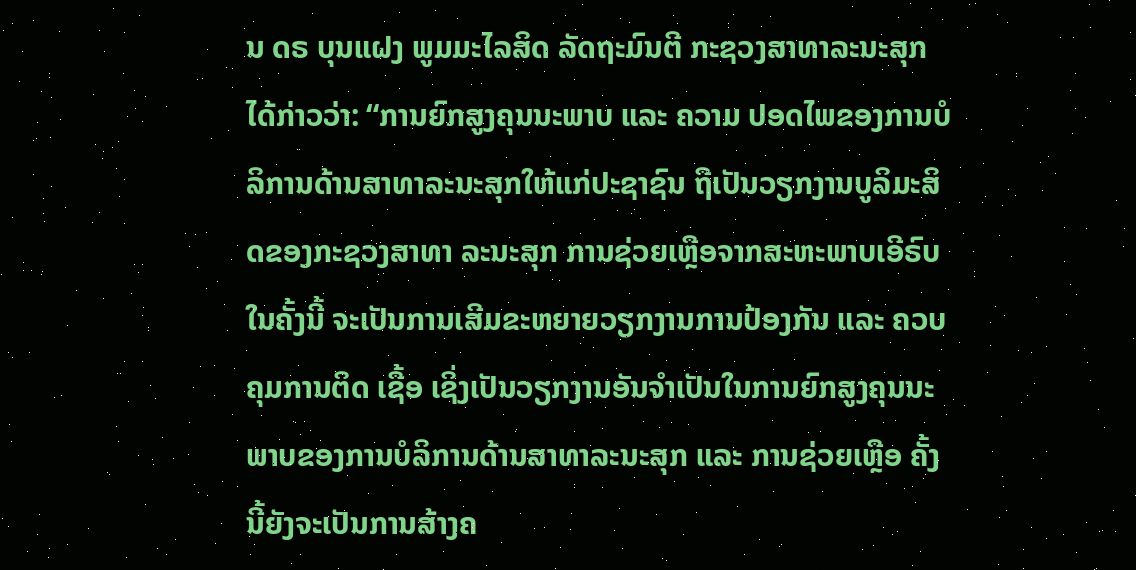ນ ດຣ ບຸນແຝງ ພູມມະໄລສິດ ລັດຖະມົນຕີ ກະຊວງສາທາລະນະສຸກ ໄດ້ກ່າວວ່າ: “ການຍົກສູງຄຸນນະພາບ ແລະ ຄວາມ ປອດໄພຂອງການບໍລິການດ້ານສາທາລະນະສຸກໃຫ້ແກ່ປະຊາຊົນ ຖືເປັນວຽກງານບູລິມະສິດຂອງກະຊວງສາທາ ລະນະສຸກ ການຊ່ວຍເຫຼືອຈາກສະຫະພາບເອີຣົບໃນຄັ້ງນີ້ ຈະເປັນການເສີມຂະຫຍາຍວຽກງານການປ້ອງກັນ ແລະ ຄວບ ຄຸມການຕິດ ເຊື້ອ ເຊິ່ງເປັນວຽກງານອັນຈຳເປັນໃນການຍົກສູງຄຸນນະພາບຂອງການບໍລິການດ້ານສາທາລະນະສຸກ ແລະ ການຊ່ວຍເຫຼືອ ຄັ້ງນີ້ຍັງຈະເປັນການສ້າງຄ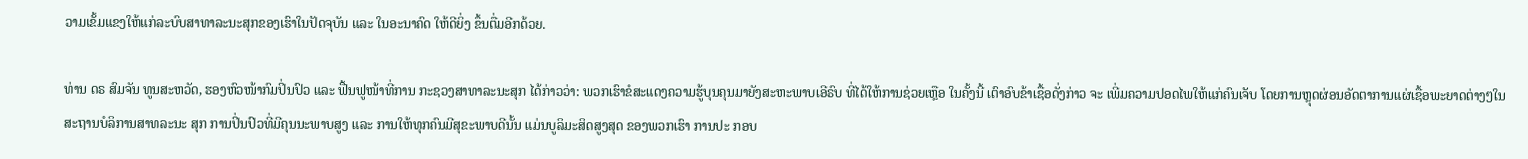ວາມເຂັ້ມແຂງໃຫ້ແກ່ລະບົບສາທາລະນະສຸກຂອງເຮົາໃນປັດຈຸບັນ ແລະ ໃນອະນາຄົດ ໃຫ້ດີຍິ່ງ ຂຶ້ນຕື່ມອີກດ້ວຍ.

ທ່ານ ດຣ ສົມຈັນ ທູນສະຫວັດ, ຮອງຫົວໜ້າກົມປິ່ນປົວ ແລະ ຟື້ນຟູໜ້າທີ່ການ ກະຊວງສາທາລະນະສຸກ ໄດ້ກ່າວວ່າ: ພວກເຮົາຂໍສະແດງຄວາມຮູ້ບຸນຄຸນມາຍັງສະຫະພາບເອີຣົບ ທີ່ໄດ້ໃຫ້ການຊ່ວຍເຫຼືອ ໃນຄັ້ງນີ້ ເຕົາອົບຂ້າເຊື້ອດັ່ງກ່າວ ຈະ ເພີ່ມຄວາມປອດໄພໃຫ້ແກ່ຄົນເຈັບ ໂດຍການຫຼຸດຜ່ອນອັດຕາການແຜ່ເຊື້ອພະຍາດຕ່າງໆໃນສະຖານບໍລິການສາທລະນະ ສຸກ ການປິ່ນປົວທີ່ມີຄຸນນະພາບສູງ ແລະ ການໃຫ້ທຸກຄົນມີສຸຂະພາບດີນັ້ນ ແມ່ນບູລິມະສິດສູງສຸດ ຂອງພວກເຮົາ ການປະ ກອບ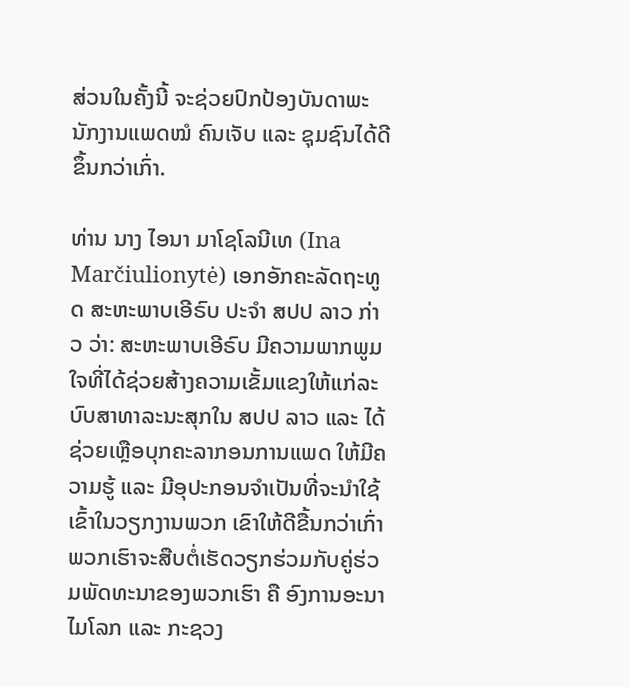ສ່ວນໃນຄັ້ງນີ້ ຈະຊ່ວຍປົກປ້ອງບັນດາພະນັກງານແພດໝໍ ຄົນເຈັບ ແລະ ຊຸມຊົນໄດ້ດີຂຶ້ນກວ່າເກົ່າ.

ທ່ານ ນາງ ໄອນາ ມາໂຊໂລນີເທ (Ina Marčiulionytė) ເອກອັກຄະລັດຖະທູດ ສະຫະພາບເອີຣົບ ປະຈຳ ສປປ ລາວ ກ່າວ ວ່າ: ສະຫະພາບເອີຣົບ ມີຄວາມພາກພູມໃຈທີ່ໄດ້ຊ່ວຍສ້າງຄວາມເຂັ້ມແຂງໃຫ້ແກ່ລະບົບສາທາລະນະສຸກໃນ ສປປ ລາວ ແລະ ໄດ້ຊ່ວຍເຫຼືອບຸກຄະລາກອນການແພດ ໃຫ້ມີຄວາມຮູ້ ແລະ ມີອຸປະກອນຈຳເປັນທີ່ຈະນຳໃຊ້ເຂົ້າໃນວຽກງານພວກ ເຂົາໃຫ້ດີຂື້ນກວ່າເກົ່າ ພວກເຮົາຈະສືບຕໍ່ເຮັດວຽກຮ່ວມກັບຄູ່ຮ່ວມພັດທະນາຂອງພວກເຮົາ ຄື ອົງການອະນາໄມໂລກ ແລະ ກະຊວງ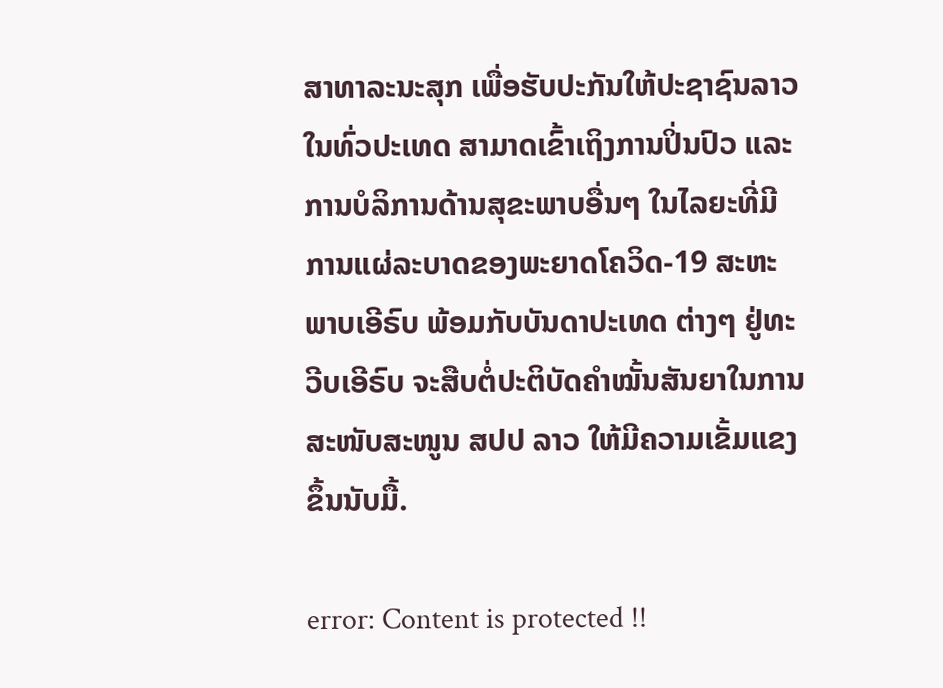ສາທາລະນະສຸກ ເພື່ອຮັບປະກັນໃຫ້ປະຊາຊົນລາວໃນທົ່ວປະເທດ ສາມາດເຂົ້າເຖິງການປິ່ນປົວ ແລະ ການບໍລິການດ້ານສຸຂະພາບອື່ນໆ ໃນໄລຍະທີ່ມີການແຜ່ລະບາດຂອງພະຍາດໂຄວິດ-19 ສະຫະພາບເອີຣົບ ພ້ອມກັບບັນດາປະເທດ ຕ່າງໆ ຢູ່ທະວີບເອີຣົບ ຈະສືບຕໍ່ປະຕິບັດຄຳໝັ້ນສັນຍາໃນການສະໜັບສະໜູນ ສປປ ລາວ ໃຫ້ມີຄວາມເຂັ້ມແຂງຂຶ້ນນັບມື້.

error: Content is protected !!